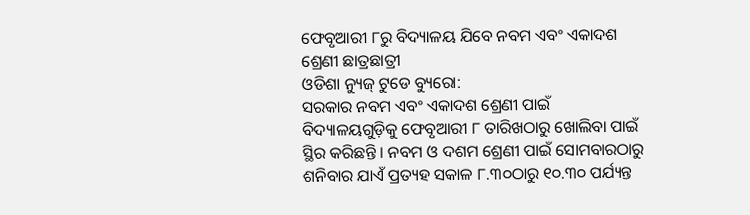ଫେବୃଆରୀ ୮ରୁ ବିଦ୍ୟାଳୟ ଯିବେ ନବମ ଏବଂ ଏକାଦଶ ଶ୍ରେଣୀ ଛାତ୍ରଛାତ୍ରୀ
ଓଡିଶା ନ୍ୟୁଜ୍ ଟୁଡେ ବ୍ୟୁରୋ:
ସରକାର ନବମ ଏବଂ ଏକାଦଶ ଶ୍ରେଣୀ ପାଇଁ ବିଦ୍ୟାଳୟଗୁଡ଼ିକୁ ଫେବୃଆରୀ ୮ ତାରିଖଠାରୁ ଖୋଲିବା ପାଇଁ ସ୍ଥିର କରିଛନ୍ତି । ନବମ ଓ ଦଶମ ଶ୍ରେଣୀ ପାଇଁ ସୋମବାରଠାରୁ ଶନିବାର ଯାଏଁ ପ୍ରତ୍ୟହ ସକାଳ ୮.୩୦ଠାରୁ ୧୦.୩୦ ପର୍ଯ୍ୟନ୍ତ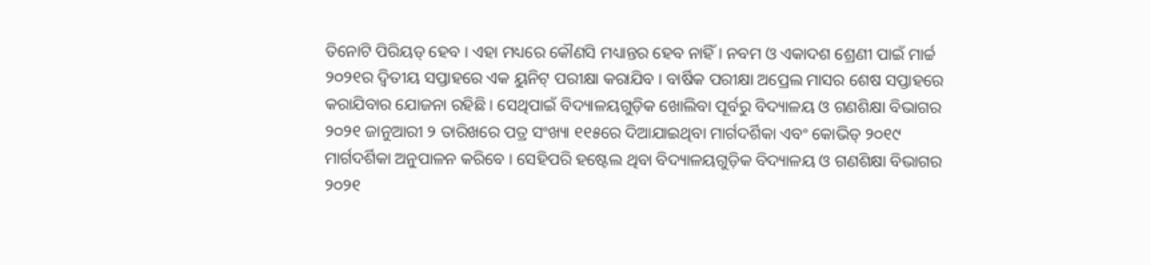ତିନୋଟି ପିରିୟଡ୍ ହେବ । ଏହା ମଧ୍ୟରେ କୌଣସି ମଧ୍ୟାନ୍ତର ହେବ ନାହିଁ । ନବମ ଓ ଏକାଦଶ ଶ୍ରେଣୀ ପାଇଁ ମାର୍ଚ୍ଚ ୨୦୨୧ର ଦ୍ୱିତୀୟ ସପ୍ତାହରେ ଏକ ୟୁନିଟ୍ ପରୀକ୍ଷା କରାଯିବ । ବାର୍ଷିକ ପରୀକ୍ଷା ଅପ୍ରେଲ ମାସର ଶେଷ ସପ୍ତାହରେ କରାଯିବାର ଯୋଜନା ରହିଛି । ସେଥିପାଇଁ ବିଦ୍ୟାଳୟଗୁଡ଼ିକ ଖୋଲିବା ପୂର୍ବରୁ ବିଦ୍ୟାଳୟ ଓ ଗଣଶିକ୍ଷା ବିଭାଗର ୨୦୨୧ ଜାନୁଆରୀ ୨ ତାରିଖରେ ପତ୍ର ସଂଖ୍ୟା ୧୧୫ରେ ଦିଆଯାଇଥିବା ମାର୍ଗଦର୍ଶିକା ଏବଂ କୋଭିଡ୍ ୨୦୧୯ ମାର୍ଗଦର୍ଶିକା ଅନୁପାଳନ କରିବେ । ସେହିପରି ହଷ୍ଟେଲ ଥିବା ବିଦ୍ୟାଳୟଗୁଡ଼ିକ ବିଦ୍ୟାଳୟ ଓ ଗଣଶିକ୍ଷା ବିଭାଗର ୨୦୨୧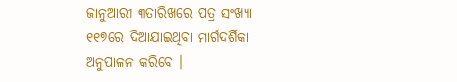ଜାନୁଆରୀ ୩ତାରିଖରେ ପତ୍ର ସଂଖ୍ୟା ୧୧୭ରେ ଦିଆଯାଇଥିବା ମାର୍ଗଦର୍ଶିକା ଅନୁପାଳନ କରିବେ ।